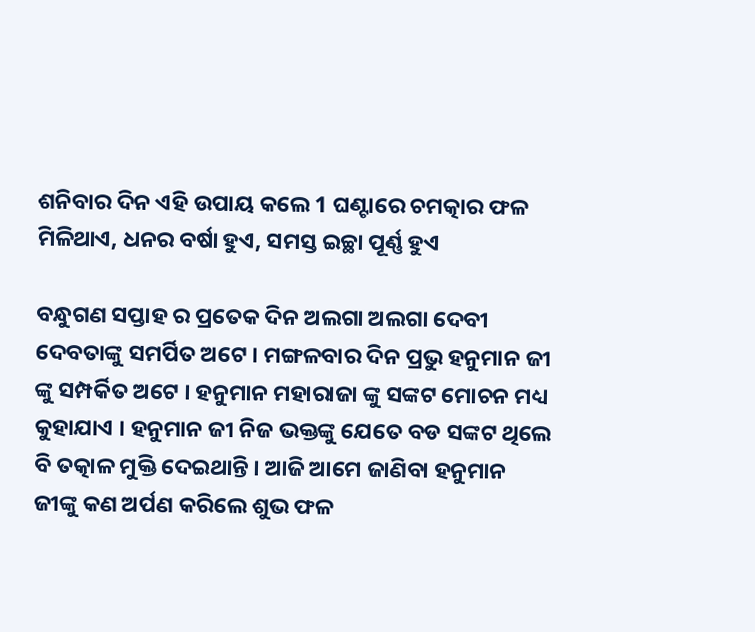ଶନିବାର ଦିନ ଏହି ଉପାୟ କଲେ 1 ଘଣ୍ଟାରେ ଚମତ୍କାର ଫଳ ମିଳିଥାଏ, ଧନର ବର୍ଷା ହୁଏ, ସମସ୍ତ ଇଚ୍ଛା ପୂର୍ଣ୍ଣ ହୁଏ

ବନ୍ଧୁଗଣ ସପ୍ତାହ ର ପ୍ରତେକ ଦିନ ଅଲଗା ଅଲଗା ଦେବୀ ଦେବତାଙ୍କୁ ସମର୍ପିତ ଅଟେ । ମଙ୍ଗଳବାର ଦିନ ପ୍ରଭୁ ହନୁମାନ ଜୀ ଙ୍କୁ ସମ୍ପର୍କିତ ଅଟେ । ହନୁମାନ ମହାରାଜା ଙ୍କୁ ସଙ୍କଟ ମୋଚନ ମଧ୍ୟ କୁହାଯାଏ । ହନୁମାନ ଜୀ ନିଜ ଭକ୍ତଙ୍କୁ ଯେତେ ବଡ ସଙ୍କଟ ଥିଲେ ବି ତତ୍କାଳ ମୁକ୍ତି ଦେଇଥାନ୍ତି । ଆଜି ଆମେ ଜାଣିବା ହନୁମାନ ଜୀଙ୍କୁ କଣ ଅର୍ପଣ କରିଲେ ଶୁଭ ଫଳ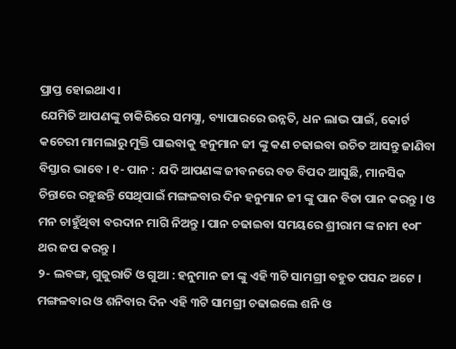ପ୍ରାପ୍ତ ହୋଇଥାଏ ।
ଯେମିତି ଆପଣଙ୍କୁ ଚାକିରିରେ ସମସ୍ଯା, ବ୍ୟାପାରରେ ଉନ୍ନତି, ଧନ ଲାଭ ପାଇଁ, କୋର୍ଟ କଚେରୀ ମାମଲାରୁ ମୁକ୍ତି ପାଇବାକୁ ହନୁମାନ ଜୀ ଙ୍କୁ କଣ ଚଢାଇବା ଉଚିତ ଆସନ୍ତୁ ଜାଣିବା ବିସ୍ତାର ଭାବେ । ୧- ପାନ : ଯଦି ଆପଣଙ୍କ ଜୀବନରେ ବଡ ବିପଦ ଆସୁଛି, ମାନସିକ ଚିନ୍ତାରେ ରହୁଛନ୍ତି ସେଥିପାଇଁ ମଙ୍ଗଳବାର ଦିନ ହନୁମାନ ଜୀ ଙ୍କୁ ପାନ ବିଡା ପାନ କରନ୍ତୁ । ଓ ମନ ଚାହୁଁଥିବା ବରଦାନ ମାଗି ନିଅନ୍ତୁ । ପାନ ଚଢାଇବା ସମୟରେ ଶ୍ରୀରାମ ଙ୍କ ନାମ ୧୦୮ ଥର ଜପ କରନ୍ତୁ ।
୨- ଲବଙ୍ଗ, ଗୁଜୁରାତି ଓ ଗୁଆ : ହନୁମାନ ଜୀ ଙ୍କୁ ଏହି ୩ଟି ସାମଗ୍ରୀ ବହୁତ ପସନ୍ଦ ଅଟେ । ମଙ୍ଗଳବାର ଓ ଶନିବାର ଦିନ ଏହି ୩ଟି ସାମଗ୍ରୀ ଚଢାଇଲେ ଶନି ଓ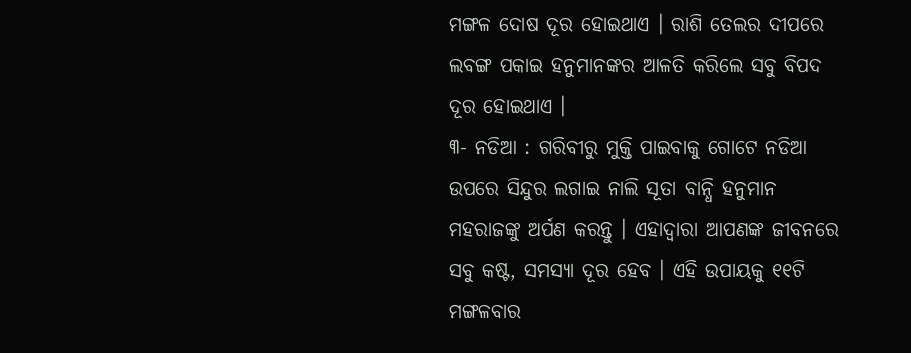ମଙ୍ଗଳ ଦୋଷ ଦୂର ହୋଇଥାଏ । ରାଶି ତେଲର ଦୀପରେ ଲବଙ୍ଗ ପକାଇ ହନୁମାନଙ୍କର ଆଳତି କରିଲେ ସବୁ ବିପଦ ଦୂର ହୋଇଥାଏ ।
୩- ନଡିଆ : ଗରିବୀରୁ ମୁକ୍ତି ପାଇବାକୁ ଗୋଟେ ନଡିଆ ଉପରେ ସିନ୍ଦୁର ଲଗାଇ ନାଲି ସୂତା ବାନ୍ଧି ହନୁମାନ ମହରାଜଙ୍କୁ ଅର୍ପଣ କରନ୍ତୁ । ଏହାଦ୍ବାରା ଆପଣଙ୍କ ଜୀବନରେ ସବୁ କଷ୍ଟ, ସମସ୍ଯା ଦୂର ହେବ । ଏହି ଉପାୟକୁ ୧୧ଟି ମଙ୍ଗଳବାର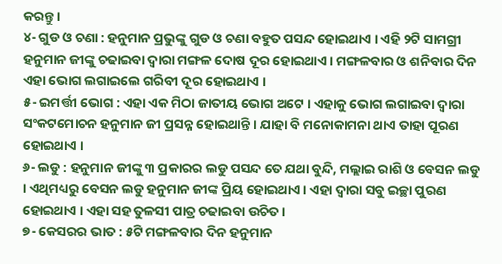କରନ୍ତୁ ।
୪- ଗୁଡ ଓ ଚଣା : ହନୁମାନ ପ୍ରଭୁଙ୍କୁ ଗୁଡ ଓ ଚଣା ବହୁତ ପସନ୍ଦ ହୋଇଥାଏ । ଏହି ୨ଟି ସାମଗ୍ରୀ ହନୁମାନ ଜୀଙ୍କୁ ଚଢାଇବା ଦ୍ଵାରା ମଙ୍ଗଳ ଦୋଷ ଦୂର ହୋଇଥାଏ । ମଙ୍ଗଳବାର ଓ ଶନିବାର ଦିନ ଏହା ଭୋଗ ଲଗାଇଲେ ଗରିବୀ ଦୂର ହୋଇଥାଏ ।
୫- ଇମର୍ତ୍ତୀ ଭୋଗ : ଏହା ଏକ ମିଠା ଜାତୀୟ ଭୋଗ ଅଟେ । ଏହାକୁ ଭୋଗ ଲଗାଇବା ଦ୍ଵାରା ସଂକଟମୋଚନ ହନୁମାନ ଜୀ ପ୍ରସନ୍ନ ହୋଇଥାନ୍ତି । ଯାହା ବି ମନୋକାମନା ଥାଏ ତାହା ପୂରଣ ହୋଇଥାଏ ।
୬- ଲଡୁ : ହନୁମାନ ଜୀଙ୍କୁ ୩ ପ୍ରକାରର ଲଡୁ ପସନ୍ଦ ତେ ଯଥା ବୁନ୍ଦି, ମଲ୍ଲାଇ ରାଶି ଓ ବେସନ ଲଡୁ । ଏଥିମଧ୍ୟରୁ ବେସନ ଲଡୁ ହନୁମାନ ଜୀଙ୍କ ପ୍ରିୟ ହୋଇଥାଏ । ଏହା ଦ୍ଵାରା ସବୁ ଇଚ୍ଛା ପୁରଣ ହୋଇଥାଏ । ଏହା ସହ ତୁଳସୀ ପାତ୍ର ଚଢାଇବା ଉଚିତ ।
୭- କେସରର ଭାତ : ୫ଟି ମଙ୍ଗଳବାର ଦିନ ହନୁମାନ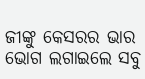ଜୀଙ୍କୁ କେସରର ଭାର ଭୋଗ ଲଗାଇଲେ ସବୁ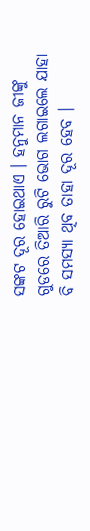ସଙ୍କଟ ଦୂର ହୋଇଥାଏ । ହନୁମାନ ଜୀଙ୍କୁ ଗୁଡରେ ତିଆରି ରୁଟି ଭୋଗ ଲଗାଇଲେ ଯାହା ବି ସମସ୍ଯା ଥିବ ତାହା ଦୂର ହେବ ।